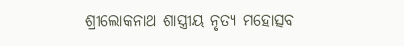ଶ୍ରୀଲୋକନାଥ ଶାସ୍ତ୍ରୀୟ ନୃତ୍ୟ ମହୋତ୍ସବ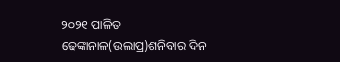୨୦୨୧ ପାଳିତ
ଢେଙ୍କାନାଳ(ଉଲାପ୍ର)ଶନିବାର ଦିନ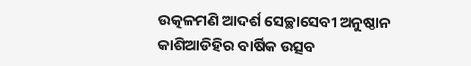ଉତ୍କଳମଣି ଆଦର୍ଶ ସେଚ୍ଛାସେବୀ ଅନୁଷ୍ଠାନ କାଶିଆଡିହିର ବାର୍ଷିକ ଉତ୍ସବ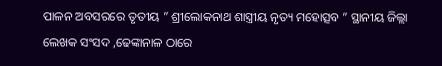ପାଳନ ଅବସରରେ ତୃତୀୟ ” ଶ୍ରୀଲୋକନାଥ ଶାସ୍ତ୍ରୀୟ ନୃତ୍ୟ ମହୋତ୍ସବ ” ସ୍ଥାନୀୟ ଜିଲ୍ଲା ଲେଖକ ସଂସଦ ,ଢେଙ୍କାନାଳ ଠାରେ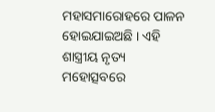ମହାସମାରୋହରେ ପାଳନ ହୋଇଯାଇଅଛି । ଏହି ଶାସ୍ତ୍ରୀୟ ନୃତ୍ୟ ମହୋତ୍ସବରେ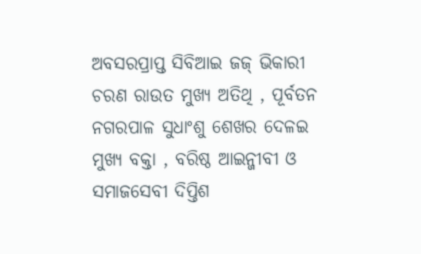ଅବସରପ୍ରାପ୍ତ ସିବିଆଇ ଜଜ୍ ଭିକାରୀ ଚରଣ ରାଉତ ମୁଖ୍ୟ ଅତିଥି , ପୂର୍ବତନ ନଗରପାଳ ସୁଧାଂଶୁ ଶେଖର ଦେଳଇ ମୁଖ୍ୟ ବକ୍ତା , ବରିଷ୍ଠ ଆଇନ୍ଜୀବୀ ଓ ସମାଜସେବୀ ଦିପ୍ତିଶ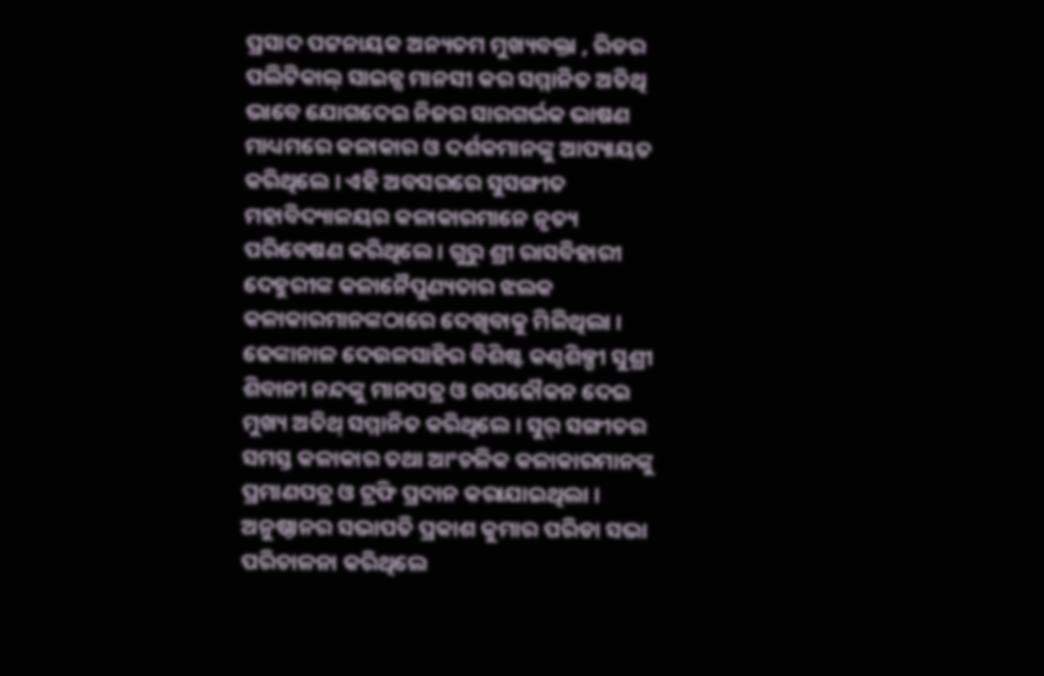ପ୍ରସାଦ ପଟ୍ଟନାୟକ ଅନ୍ୟତମ ମୁଖ୍ୟବକ୍ତା , ରିଡର ପଲିଟିକାଲ୍ ସାଇନ୍ସ ମାନସୀ କର ସମ୍ମାନିତ ଅତିଥି ଭାବେ ଯୋଗଦେଇ ନିଜର ସାରଗର୍ଭକ ଭାଷଣ ମାଧ୍ୟମରେ କଳାକାର ଓ ଦର୍ଶକମାନଙ୍କୁ ଆପ୍ୟାୟତ କରିଥିଲେ । ଏହି ଅବସରରେ ସୁସଙ୍ଗୀତ ମହାବିଦ୍ୟାଳୟର କଳାକାରମାନେ ନୃତ୍ୟ ପରିବେଷଣ କରିଥିଲେ । ଗୁରୁ ଶ୍ରୀ ରାସବିହାରୀ ଦେହୁରୀଙ୍କ କଳାନୈପୁଣ୍ୟତାର ଝଲକ କଳାକାରମାନଙ୍କଠାରେ ଦେଖିବାକୁ ମିଳିଥିଲା । ଢେଙ୍କାନାଳ ଦେଉଳସାହିର ବିଶିଷ୍ଟ କଣ୍ଠଶିଳ୍ପୀ ସୁଶ୍ରୀ ଶିବାନୀ ନନ୍ଦଙ୍କୁ ମାନପତ୍ର ଓ ଉପଢୌକନ ଦେଇ ମୁଖ୍ୟ ଅତିଥ୍ ସମ୍ମାନିତ କରିଥିଲେ । ସୁର୍ ସଙ୍ଗୀତର ସମସ୍ତ କଳାକାର ତଥା ଆଂଚଳିକ କଳାକାରମାନଙ୍କୁ ପ୍ରମାଣପତ୍ର ଓ ଟ୍ରଫି ପ୍ରଦାନ କରାଯାଇଥିଲା । ଅନୁଷ୍ଠାନର ସଭାପତି ପ୍ରକାଶ କୁମାର ପରିଡା ସଭା ପରିଚାଳନା କରିଥିଲେ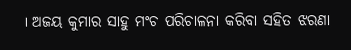। ଅଜୟ କୁମାର ସାହୁ ମଂଚ ପରିଚାଳନା କରିବା ସହିତ ଝରଣା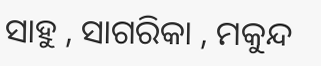ସାହୁ , ସାଗରିକା , ମକୁନ୍ଦ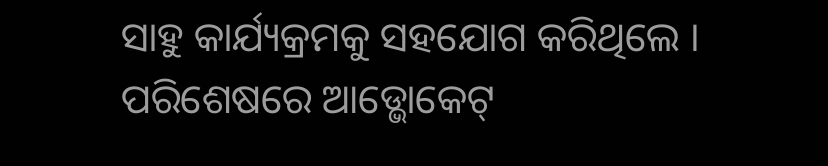ସାହୁ କାର୍ଯ୍ୟକ୍ରମକୁ ସହଯୋଗ କରିଥିଲେ । ପରିଶେଷରେ ଆଡ୍ଭୋକେଟ୍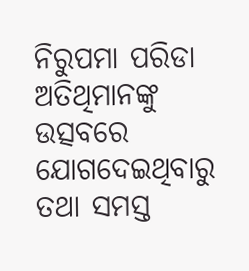ନିରୁପମା ପରିଡା ଅତିଥିମାନଙ୍କୁ ଉତ୍ସବରେ ଯୋଗଦେଇଥିବାରୁ ତଥା ସମସ୍ତ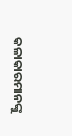କଳାକାରମାନଙ୍କୁ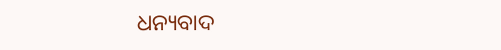ଧନ୍ୟବାଦ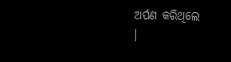ଅର୍ପଣ କରିଥିଲେ
।